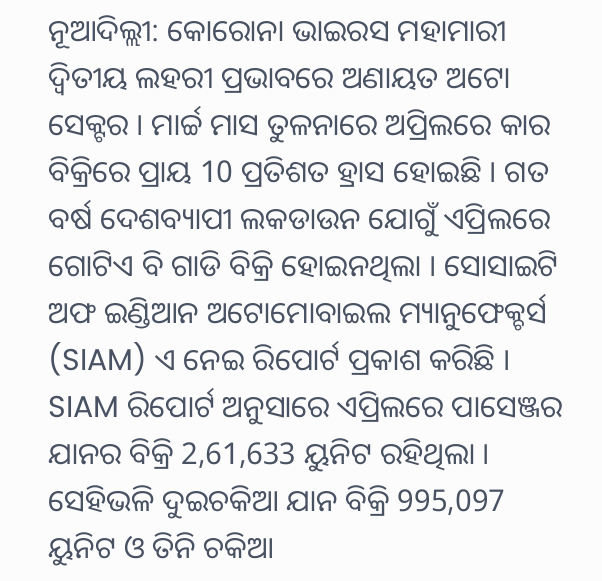ନୂଆଦିଲ୍ଲୀ: କୋରୋନା ଭାଇରସ ମହାମାରୀ ଦ୍ବିତୀୟ ଲହରୀ ପ୍ରଭାବରେ ଅଣାୟତ ଅଟୋ ସେକ୍ଟର । ମାର୍ଚ୍ଚ ମାସ ତୁଳନାରେ ଅପ୍ରିଲରେ କାର ବିକ୍ରିରେ ପ୍ରାୟ 10 ପ୍ରତିଶତ ହ୍ରାସ ହୋଇଛି । ଗତ ବର୍ଷ ଦେଶବ୍ୟାପୀ ଲକଡାଉନ ଯୋଗୁଁ ଏପ୍ରିଲରେ ଗୋଟିଏ ବି ଗାଡି ବିକ୍ରି ହୋଇନଥିଲା । ସୋସାଇଟି ଅଫ ଇଣ୍ଡିଆନ ଅଟୋମୋବାଇଲ ମ୍ୟାନୁଫେକ୍ଚର୍ସ (SIAM) ଏ ନେଇ ରିପୋର୍ଟ ପ୍ରକାଶ କରିଛି ।
SIAM ରିପୋର୍ଟ ଅନୁସାରେ ଏପ୍ରିଲରେ ପାସେଞ୍ଜର ଯାନର ବିକ୍ରି 2,61,633 ୟୁନିଟ ରହିଥିଲା । ସେହିଭଳି ଦୁଇଚକିଆ ଯାନ ବିକ୍ରି 995,097 ୟୁନିଟ ଓ ତିନି ଚକିଆ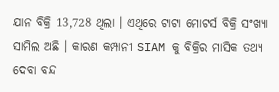ଯାନ ବିକ୍ରି 13,728 ଥିଲା । ଏଥିରେ ଟାଟା ମୋଟର୍ସ ବିକ୍ରି ସଂଖ୍ୟା ସାମିଲ ଅଛି । କାରଣ କମ୍ପାନୀ SIAM କୁ ବିକ୍ରିର ମାସିକ ତଥ୍ୟ ଦେବା ବନ୍ଦ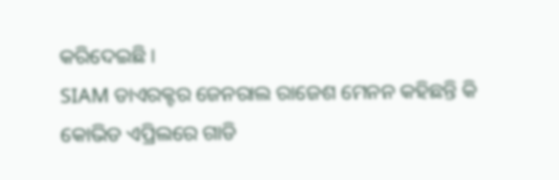କରିଦେଇଛି ।
SIAM ଡାଏରକ୍ଟର ଜେନରାଲ ରାଜେଶ ମେନନ କହିଛନ୍ତି କି କୋଭିଡ ଏପ୍ରିଲରେ ଗାଡି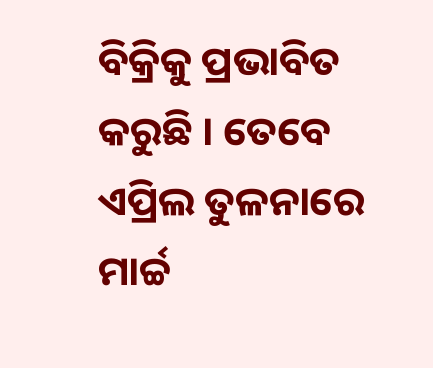ବିକ୍ରିକୁ ପ୍ରଭାବିତ କରୁଛି । ତେବେ ଏପ୍ରିଲ ତୁଳନାରେ ମାର୍ଚ୍ଚ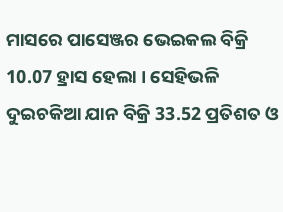ମାସରେ ପାସେଞ୍ଜର ଭେଇକଲ ବିକ୍ରି 10.07 ହ୍ରାସ ହେଲା । ସେହିଭଳି ଦୁଇଚକିଆ ଯାନ ବିକ୍ରି 33.52 ପ୍ରତିଶତ ଓ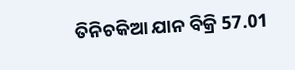ତିନିଚକିଆ ଯାନ ବିକ୍ରି 57.01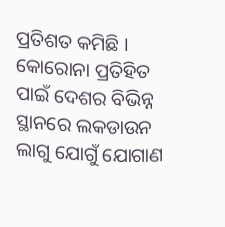ପ୍ରତିଶତ କମିଛି ।
କୋରୋନା ପ୍ରତିହିତ ପାଇଁ ଦେଶର ବିଭିନ୍ନ ସ୍ଥାନରେ ଲକଡାଉନ ଲାଗୁ ଯୋଗୁଁ ଯୋଗାଣ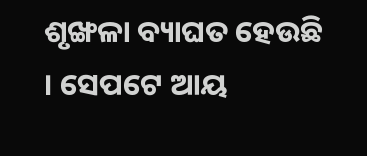ଶୃଙ୍ଖଳା ବ୍ୟାଘତ ହେଉଛି । ସେପଟେ ଆୟ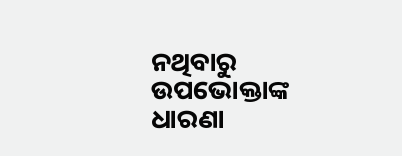ନଥିବାରୁ ଉପଭୋକ୍ତାଙ୍କ ଧାରଣା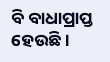ବି ବାଧାପ୍ରାପ୍ତ ହେଉଛି ।